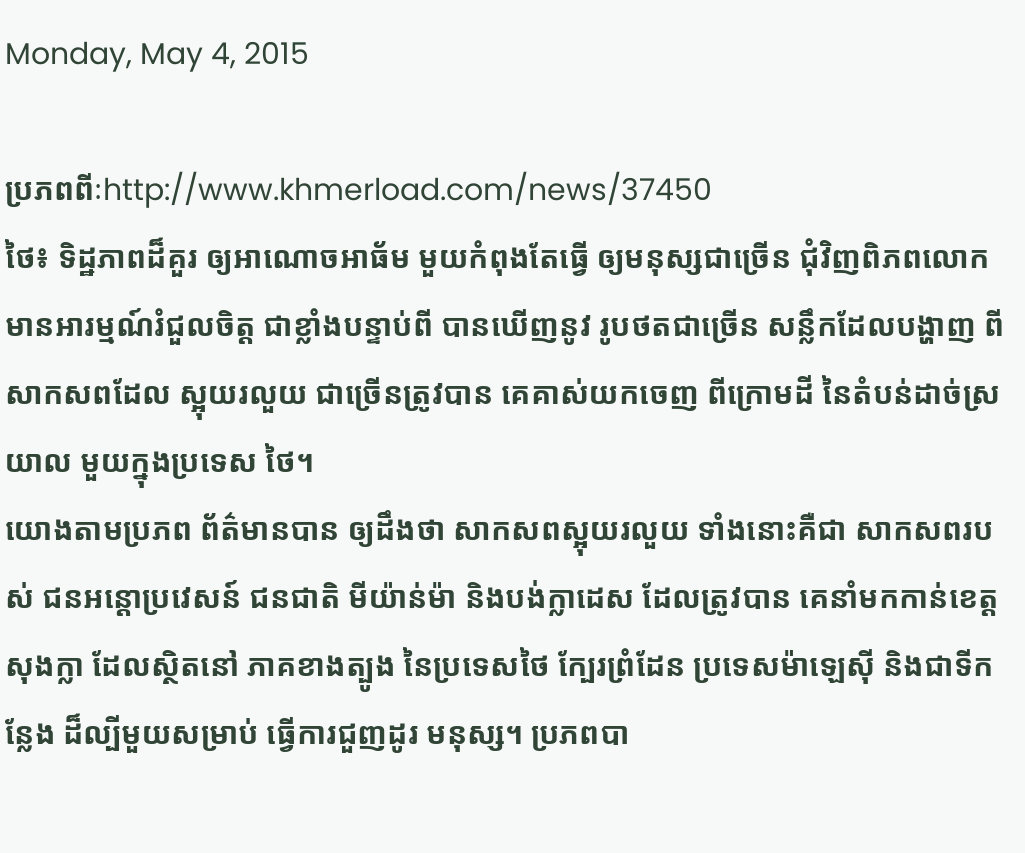Monday, May 4, 2015

ប្រភពពីៈhttp://www.khmerload.com/news/37450
ថៃ៖ ទិដ្ឋភាពដ៏គួរ ឲ្យអាណោចអាធ័ម មួយកំពុងតែធ្វើ ឲ្យមនុស្សជាច្រើន ជុំវិញពិភពលោក មានអារម្មណ៍រំជួលចិត្ត ជាខ្លាំងបន្ទាប់ពី បានឃើញនូវ រូបថតជាច្រើន សន្លឹកដែលបង្ហាញ ពីសាកសពដែល ស្អុយរលួយ ជាច្រើនត្រូវបាន គេគាស់យកចេញ ពីក្រោមដី នៃតំបន់ដាច់ស្រយាល មួយក្នុងប្រទេស ថៃ។
យោងតាមប្រភព ព័ត៌មានបាន ឲ្យដឹងថា សាកសពស្អុយរលួយ ទាំងនោះគឺជា សាកសពរបស់ ជនអន្តោប្រវេសន៍ ជនជាតិ មីយ៉ាន់ម៉ា និងបង់ក្លាដេស ដែលត្រូវបាន គេនាំមកកាន់ខេត្ត សុងក្លា ដែលស្ថិតនៅ ភាគខាងត្បូង នៃប្រទេសថៃ ក្បែរព្រំដែន ប្រទេសម៉ាឡេស៊ី និងជាទីកន្លែង ដ៏ល្បីមួយសម្រាប់ ធ្វើការជួញដូរ មនុស្ស។ ប្រភពបា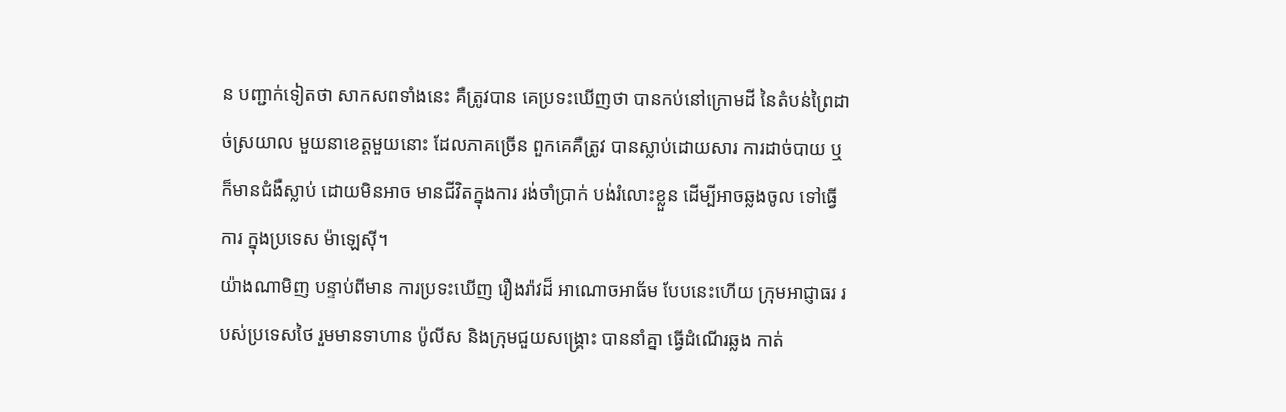ន បញ្ជាក់ទៀតថា សាកសពទាំងនេះ គឺត្រូវបាន គេប្រទះឃើញថា បានកប់នៅក្រោមដី នៃតំបន់ព្រៃដាច់ស្រយាល មួយនាខេត្តមួយនោះ ដែលភាគច្រើន ពួកគេគឺត្រូវ បានស្លាប់ដោយសារ ការដាច់បាយ ឬក៏មានជំងឺស្លាប់ ដោយមិនអាច មានជីវិតក្នុងការ រង់ចាំប្រាក់ បង់រំលោះខ្លួន ដើម្បីអាចឆ្លងចូល ទៅធ្វើការ ក្នុងប្រទេស ម៉ាឡេស៊ី។
យ៉ាងណាមិញ បន្ទាប់ពីមាន ការប្រទះឃើញ រឿងរ៉ាវដ៏ អាណោចអាធ័ម បែបនេះហើយ ក្រុមអាជ្ញាធរ របស់ប្រទេសថៃ រួមមានទាហាន ប៉ូលីស និងក្រុមជួយសង្គ្រោះ បាននាំគ្នា ធ្វើដំណើរឆ្លង កាត់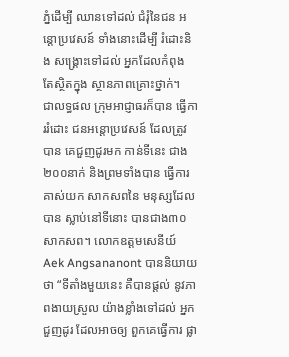ភ្នំដើម្បី ឈានទៅដល់ ជំរុំនៃជន អន្តោប្រវេសន៍ ទាំងនោះដើម្បី រំដោះនិង សង្រ្គោះទៅដល់ អ្នកដែលកំពុង តែស្ថិតក្នុង ស្ថានភាពគ្រោះថ្នាក់។
ជាលទ្ធផល ក្រុមអាជ្ញាធរក៏បាន ធ្វើការរំដោះ ជនអន្តោប្រវេសន៍ ដែលត្រូវបាន គេជួញដូរមក កាន់ទីនេះ ជាង២០០នាក់ និងព្រមទាំងបាន ធ្វើការគាស់យក សាកសពនៃ មនុស្សដែលបាន ស្លាប់នៅទីនោះ បានជាង៣០ សាកសព។ លោកឧត្តមសេនីយ៍ Aek Angsananont បាននិយាយថា “ទីតាំងមួយនេះ គឺបានផ្តល់ នូវភាពងាយស្រួល យ៉ាងខ្លាំងទៅដល់ អ្នកជួញដូរ ដែលអាចឲ្យ ពួកគេធ្វើការ ផ្លា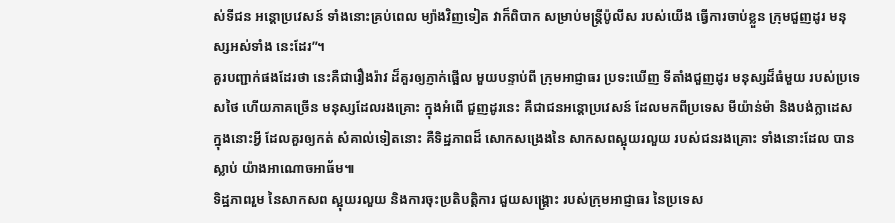ស់ទីជន អន្តោប្រវេសន៍ ទាំងនោះគ្រប់ពេល ម្យ៉ាងវិញទៀត វាក៏ពិបាក សម្រាប់មន្ត្រីប៉ូលីស របស់យើង ធ្វើការចាប់ខ្លួន ក្រុមជួញដូរ មនុស្សអស់ទាំង នេះដែរ”។
គួរបញ្ជាក់ផងដែរថា នេះគឺជារឿងរ៉ាវ ដ៏គួរឲ្យភ្ញាក់ផ្អើល មួយបន្ទាប់ពី ក្រុមអាជ្ញាធរ ប្រទះឃើញ ទីតាំងជួញដូរ មនុស្សដ៏ធំមួយ របស់ប្រទេសថៃ ហើយភាគច្រើន មនុស្សដែលរងគ្រោះ ក្នុងអំពើ ជួញដូរនេះ គឺជាជនអន្តោប្រវេសន៍ ដែលមកពីប្រទេស មីយ៉ាន់ម៉ា និងបង់ក្លាដេស ក្នុងនោះអ្វី ដែលគួរឲ្យកត់ សំគាល់ទៀតនោះ គឺទិដ្ឋភាពដ៏ សោកសង្រេងនៃ សាកសពស្អុយរលួយ របស់ជនរងគ្រោះ ទាំងនោះដែល បានស្លាប់ យ៉ាងអាណោចអាធ័ម៕
ទិដ្ឋភាពរួម នៃសាកសព ស្អុយរលួយ និងការចុះប្រតិបត្តិការ ជួយសង្រ្គោះ របស់ក្រុមអាជ្ញាធរ នៃប្រទេស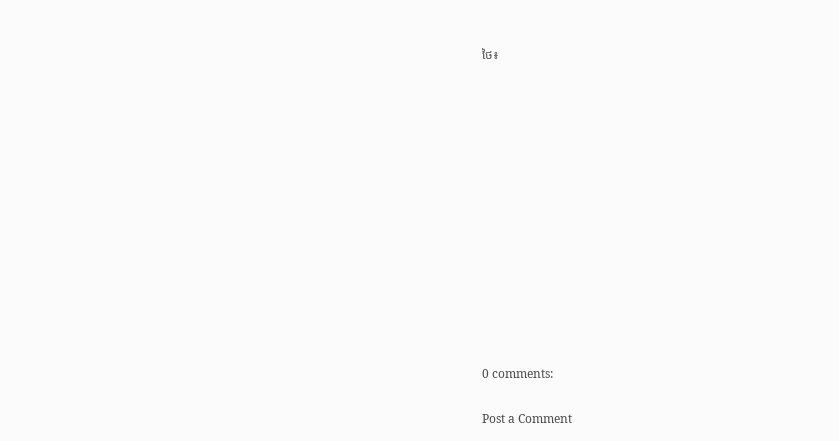ថៃ៖













0 comments:

Post a Comment